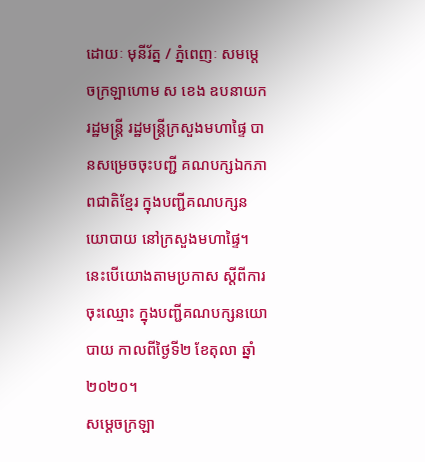ដោយៈ មុនីរ័ត្ន / ភ្នំពេញៈ សមម្តេចក្រឡាហោម ស ខេង ឧបនាយករដ្ឋមន្ត្រី រដ្ឋមន្ត្រីក្រសួងមហាផ្ទៃ បានសម្រេចចុះបញ្ជី គណបក្សឯកភាពជាតិខ្មែរ ក្នុងបញ្ជីគណបក្សនយោបាយ នៅក្រសួងមហាផ្ទៃ។ នេះបើយោងតាមប្រកាស ស្តីពីការចុះឈ្មោះ ក្នុងបញ្ជីគណបក្សនយោបាយ កាលពីថ្ងៃទី២ ខែតុលា ឆ្នាំ២០២០។
សម្តេចក្រឡា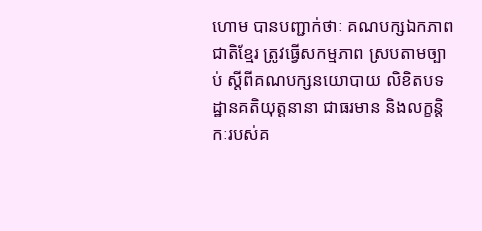ហោម បានបញ្ជាក់ថាៈ គណបក្សឯកភាពជាតិខ្មែរ ត្រូវធ្វើសកម្មភាព ស្របតាមច្បាប់ ស្តីពីគណបក្សនយោបាយ លិខិតបទដ្ឋានគតិយុត្តនានា ជាធរមាន និងលក្ខន្តិកៈរបស់គ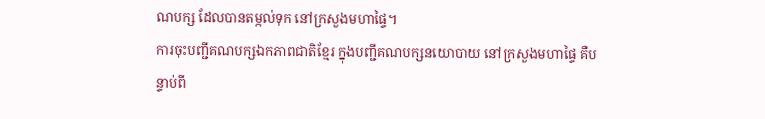ណបក្ស ដែលបានតម្កល់ទុក នៅក្រសួងមហាផ្ទៃ។
ការចុះបញ្ជីគណបក្សឯកភាពជាតិខ្មែរ ក្នុងបញ្ជីគណបក្សនយោបាយ នៅក្រសួងមហាផ្ទៃ គឺបន្ទាប់ពី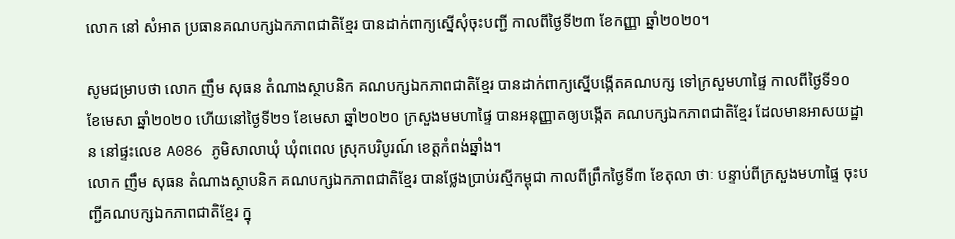លោក នៅ សំអាត ប្រធានគណបក្សឯកភាពជាតិខ្មែរ បានដាក់ពាក្យស្នើសុំចុះបញ្ជី កាលពីថ្ងៃទី២៣ ខែកញ្ញា ឆ្នាំ២០២០។

សូមជម្រាបថា លោក ញឹម សុធន តំណាងស្ថាបនិក គណបក្សឯកភាពជាតិខ្មែរ បានដាក់ពាក្យស្នើបង្កើតគណបក្ស ទៅក្រសួមហាផ្ទៃ កាលពីថ្ងៃទី១០ ខែមេសា ឆ្នាំ២០២០ ហើយនៅថ្ងៃទី២១ ខែមេសា ឆ្នាំ២០២០ ក្រសួងមមហាផ្ទៃ បានអនុញ្ញាតឲ្យបង្កើត គណបក្សឯកភាពជាតិខ្មែរ ដែលមានអាសយដ្ឋាន នៅផ្ទះលេខ A086 ភូមិសាលាឃុំ ឃុំពពេល ស្រុកបរិបូរណ៍ ខេត្តកំពង់ឆ្នាំង។
លោក ញឹម សុធន តំណាងស្ថាបនិក គណបក្សឯកភាពជាតិខ្មែរ បានថ្លែងប្រាប់រស្មីកម្ពុជា កាលពីព្រឹកថ្ងៃទី៣ ខែតុលា ថាៈ បន្ទាប់ពីក្រសួងមហាផ្ទៃ ចុះបញ្ជីគណបក្សឯកភាពជាតិខ្មែរ ក្នុ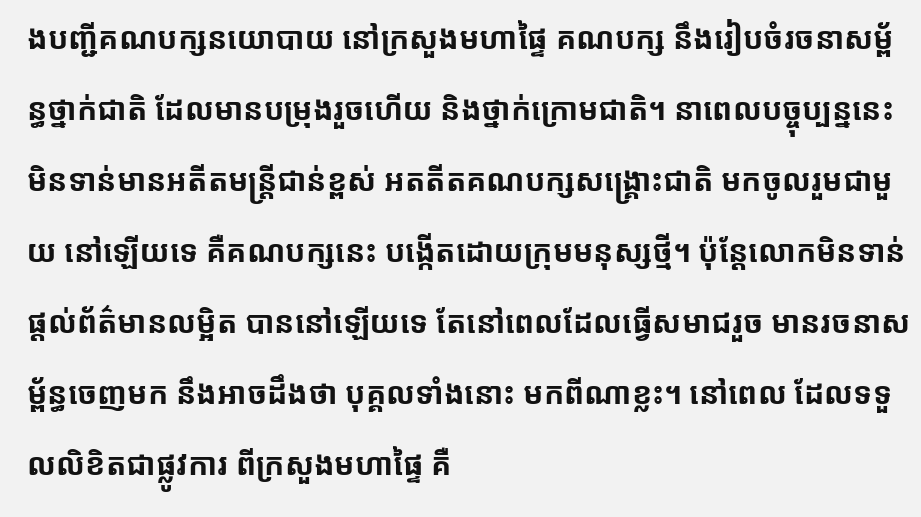ងបញ្ជីគណបក្សនយោបាយ នៅក្រសួងមហាផ្ទៃ គណបក្ស នឹងរៀបចំរចនាសម្ព័ន្ធថ្នាក់ជាតិ ដែលមានបម្រុងរួចហើយ និងថ្នាក់ក្រោមជាតិ។ នាពេលបច្ចុប្បន្ននេះ មិនទាន់មានអតីតមន្ត្រីជាន់ខ្ពស់ អតតីតគណបក្សសង្គ្រោះជាតិ មកចូលរួមជាមួយ នៅឡើយទេ គឺគណបក្សនេះ បង្កើតដោយក្រុមមនុស្សថ្មី។ ប៉ុន្តែលោកមិនទាន់ផ្តល់ព័ត៌មានលម្អិត បាននៅឡើយទេ តែនៅពេលដែលធ្វើសមាជរួច មានរចនាសម្ព័ន្ធចេញមក នឹងអាចដឹងថា បុគ្គលទាំងនោះ មកពីណាខ្លះ។ នៅពេល ដែលទទួលលិខិតជាផ្លូវការ ពីក្រសួងមហាផ្ទៃ គឺ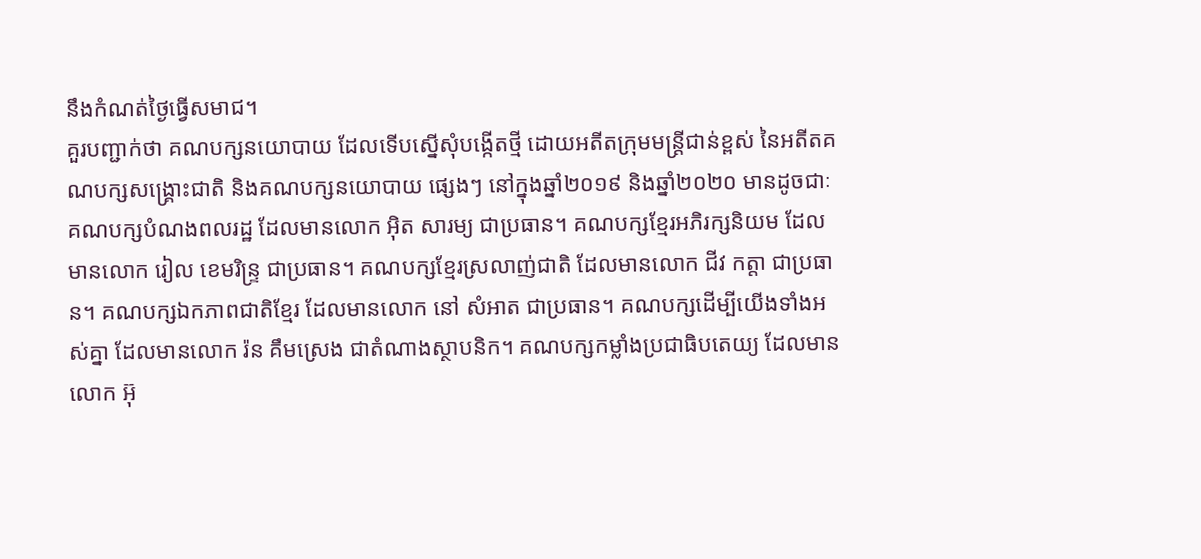នឹងកំណត់ថ្ងៃធ្វើសមាជ។
គួរបញ្ជាក់ថា គណបក្សនយោបាយ ដែលទើបស្នើសុំបង្កើតថ្មី ដោយអតីតក្រុមមន្ត្រីជាន់ខ្ពស់ នៃអតីតគណបក្សសង្គ្រោះជាតិ និងគណបក្សនយោបាយ ផ្សេងៗ នៅក្នុងឆ្នាំ២០១៩ និងឆ្នាំ២០២០ មានដូចជាៈ គណបក្សបំណងពលរដ្ឋ ដែលមានលោក អ៊ិត សារម្យ ជាប្រធាន។ គណបក្សខ្មែរអភិរក្សនិយម ដែលមានលោក រៀល ខេមរិន្ទ្រ ជាប្រធាន។ គណបក្សខ្មែរស្រលាញ់ជាតិ ដែលមានលោក ជីវ កត្តា ជាប្រធាន។ គណបក្សឯកភាពជាតិខ្មែរ ដែលមានលោក នៅ សំអាត ជាប្រធាន។ គណបក្សដើម្បីយើងទាំងអស់គ្នា ដែលមានលោក រ៉ន គឹមស្រេង ជាតំណាងស្ថាបនិក។ គណបក្សកម្លាំងប្រជាធិបតេយ្យ ដែលមានលោក អ៊ុ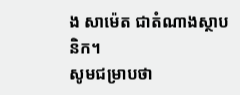ង សាម៉េត ជាតំណាងស្ថាបនិក។
សូមជម្រាបថា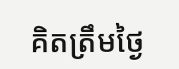គិតត្រឹមថ្ងៃ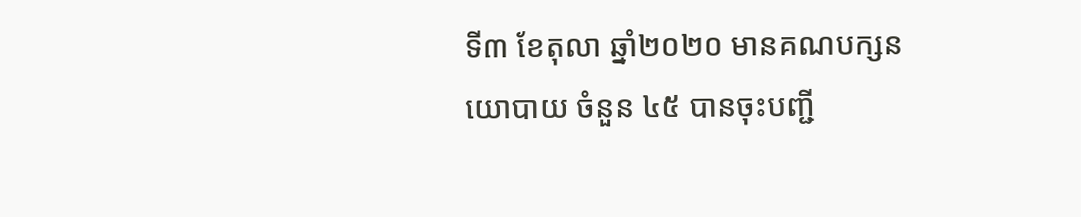ទី៣ ខែតុលា ឆ្នាំ២០២០ មានគណបក្សនយោបាយ ចំនួន ៤៥ បានចុះបញ្ជី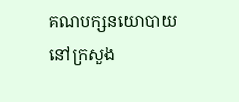គណបក្សនយោបាយ នៅក្រសួង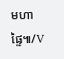មហាផ្ទៃ៕/V